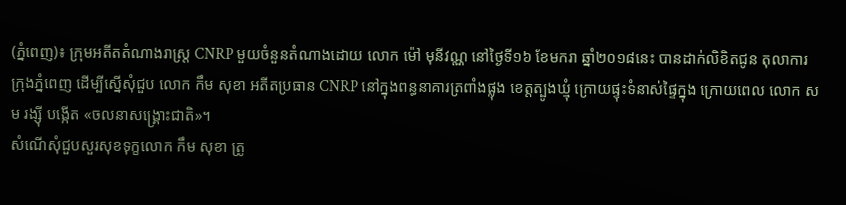(ភ្នំពេញ)៖ ក្រុមអតីតតំណាងរាស្រ្ត CNRP មួយចំនួនតំណាងដោយ លោក ម៉ៅ មុនីវណ្ណ នៅថ្ងៃទី១៦ ខែមករា ឆ្នាំ២០១៨នេះ បានដាក់លិខិតជូន តុលាការ ក្រុងភ្នំពេញ ដើម្បីស្នើសុំជួប លោក កឹម សុខា អតីតប្រធាន CNRP នៅក្នុងពន្ធនាគារត្រពាំងផ្លុង ខេត្តត្បូងឃ្មុំ ក្រោយផ្ទុះទំនាស់ផ្ទៃក្នុង ក្រោយពេល លោក សម រង្ស៊ី បង្កើត «ចលនាសង្រ្គោះជាតិ»។
សំណើសុំជួបសួរសុខទុក្ខលោក កឹម សុខា ត្រូ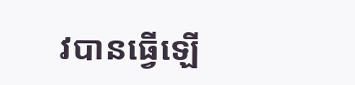វបានធ្វើឡើ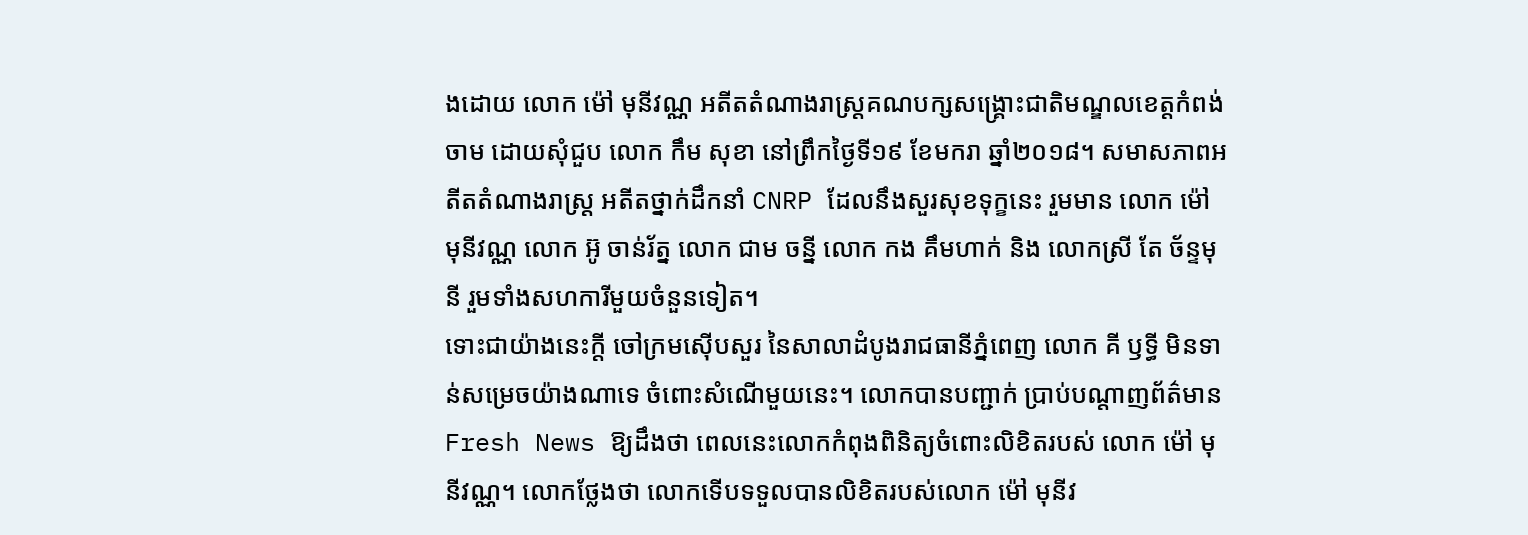ងដោយ លោក ម៉ៅ មុនីវណ្ណ អតីតតំណាងរាស្រ្តគណបក្សសង្រ្គោះជាតិមណ្ឌលខេត្តកំពង់ចាម ដោយសុំជួប លោក កឹម សុខា នៅព្រឹកថ្ងៃទី១៩ ខែមករា ឆ្នាំ២០១៨។ សមាសភាពអតីតតំណាងរាស្រ្ត អតីតថ្នាក់ដឹកនាំ CNRP ដែលនឹងសួរសុខទុក្ខនេះ រួមមាន លោក ម៉ៅ មុនីវណ្ណ លោក អ៊ូ ចាន់រ័ត្ន លោក ជាម ចន្នី លោក កង គឹមហាក់ និង លោកស្រី តែ ច័ន្ទមុនី រួមទាំងសហការីមួយចំនួនទៀត។
ទោះជាយ៉ាងនេះក្តី ចៅក្រមស៊ើបសួរ នៃសាលាដំបូងរាជធានីភ្នំពេញ លោក គី ឫទ្ធី មិនទាន់សម្រេចយ៉ាងណាទេ ចំពោះសំណើមួយនេះ។ លោកបានបញ្ជាក់ ប្រាប់បណ្តាញព័ត៌មាន Fresh News ឱ្យដឹងថា ពេលនេះលោកកំពុងពិនិត្យចំពោះលិខិតរបស់ លោក ម៉ៅ មុនីវណ្ណ។ លោកថ្លែងថា លោកទើបទទួលបានលិខិតរបស់លោក ម៉ៅ មុនីវ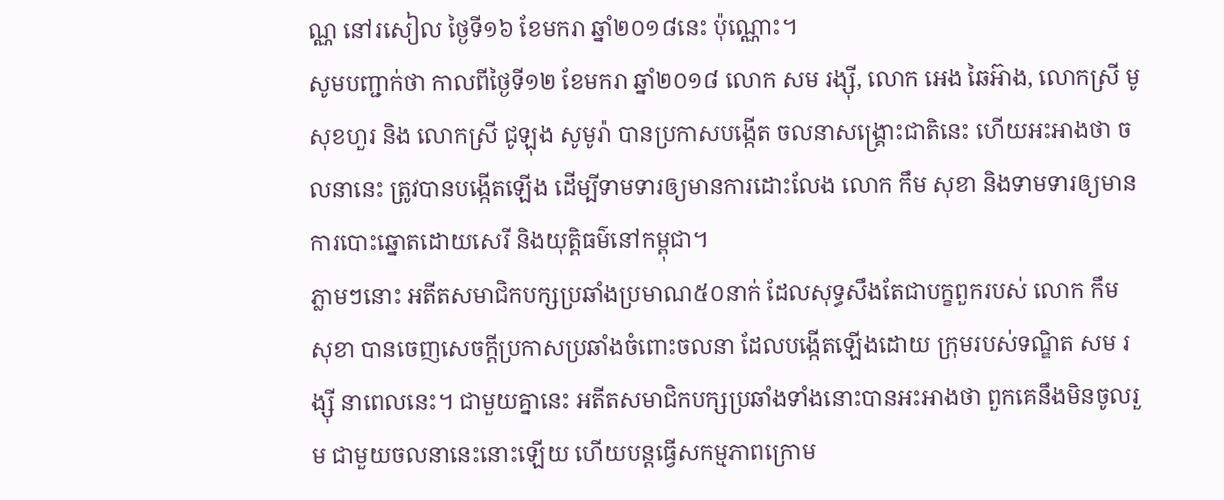ណ្ណ នៅរសៀល ថ្ងៃទី១៦ ខែមករា ឆ្នាំ២០១៨នេះ ប៉ុណ្ណោះ។
សូមបញ្ជាក់ថា កាលពីថ្ងៃទី១២ ខែមករា ឆ្នាំ២០១៨ លោក សម រង្ស៊ី, លោក អេង ឆៃអ៊ាង, លោកស្រី មូ សុខហួរ និង លោកស្រី ជូឡុង សូមូរ៉ា បានប្រកាសបង្កើត ចលនាសង្រ្គោះជាតិនេះ ហើយអះអាងថា ចលនានេះ ត្រូវបានបង្កើតឡើង ដើម្បីទាមទារឲ្យមានការដោះលែង លោក កឹម សុខា និងទាមទារឲ្យមានការបោះឆ្នោតដោយសេរី និងយុត្តិធម៌នៅកម្ពុជា។
ភ្លាមៗនោះ អតីតសមាជិកបក្សប្រឆាំងប្រមាណ៥០នាក់ ដែលសុទ្ធសឹងតែជាបក្ខពួករបស់ លោក កឹម សុខា បានចេញសេចក្តីប្រកាសប្រឆាំងចំពោះចលនា ដែលបង្កើតឡើងដោយ ក្រុមរបស់ទណ្ឌិត សម រង្ស៊ី នាពេលនេះ។ ជាមួយគ្នានេះ អតីតសមាជិកបក្សប្រឆាំងទាំងនោះបានអះអាងថា ពួកគេនឹងមិនចូលរួម ជាមួយចលនានេះនោះឡើយ ហើយបន្តធ្វើសកម្មភាពក្រោម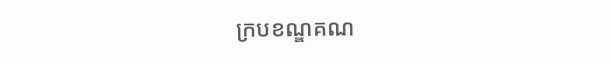ក្របខណ្ឌគណ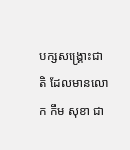បក្សសង្រ្គោះជាតិ ដែលមានលោក កឹម សុខា ជា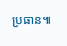ប្រធាន៕